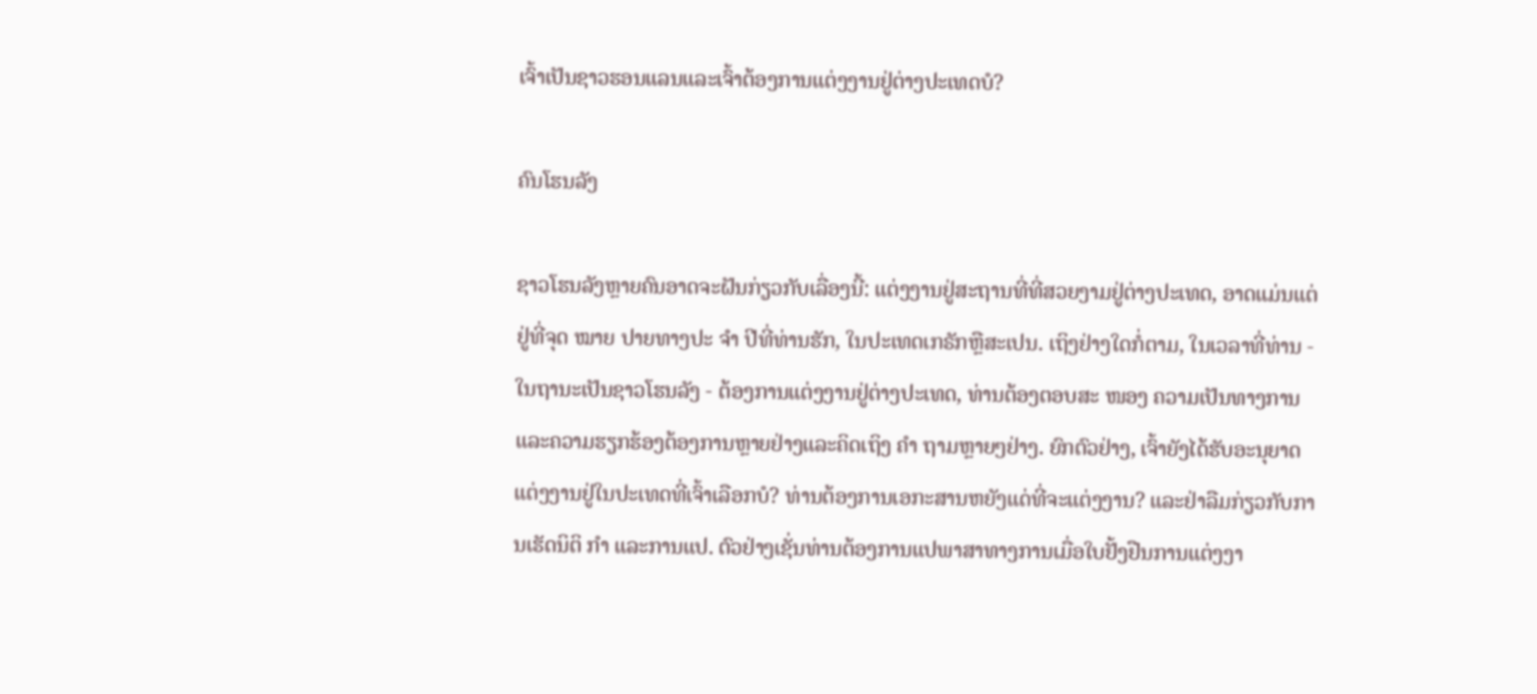ເຈົ້າເປັນຊາວຮອນແລນແລະເຈົ້າຕ້ອງການແຕ່ງງານຢູ່ຕ່າງປະເທດບໍ?

ຄົນໂຮນລັງ

ຊາວໂຮນລັງຫຼາຍຄົນອາດຈະຝັນກ່ຽວກັບເລື່ອງນີ້: ແຕ່ງງານຢູ່ສະຖານທີ່ທີ່ສວຍງາມຢູ່ຕ່າງປະເທດ, ອາດແມ່ນແຕ່ຢູ່ທີ່ຈຸດ ໝາຍ ປາຍທາງປະ ຈຳ ປີທີ່ທ່ານຮັກ, ໃນປະເທດເກຣັກຫຼືສະເປນ. ເຖິງຢ່າງໃດກໍ່ຕາມ, ໃນເວລາທີ່ທ່ານ - ໃນຖານະເປັນຊາວໂຮນລັງ - ຕ້ອງການແຕ່ງງານຢູ່ຕ່າງປະເທດ, ທ່ານຕ້ອງຕອບສະ ໜອງ ຄວາມເປັນທາງການແລະຄວາມຮຽກຮ້ອງຕ້ອງການຫຼາຍຢ່າງແລະຄິດເຖິງ ຄຳ ຖາມຫຼາຍໆຢ່າງ. ຍົກຕົວຢ່າງ, ເຈົ້າຍັງໄດ້ຮັບອະນຸຍາດແຕ່ງງານຢູ່ໃນປະເທດທີ່ເຈົ້າເລືອກບໍ? ທ່ານຕ້ອງການເອກະສານຫຍັງແດ່ທີ່ຈະແຕ່ງງານ? ແລະຢ່າລືມກ່ຽວກັບການເຮັດນິຕິ ກຳ ແລະການແປ. ຕົວຢ່າງເຊັ່ນທ່ານຕ້ອງການແປພາສາທາງການເມື່ອໃບຢັ້ງຢືນການແຕ່ງງາ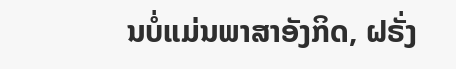ນບໍ່ແມ່ນພາສາອັງກິດ, ຝຣັ່ງ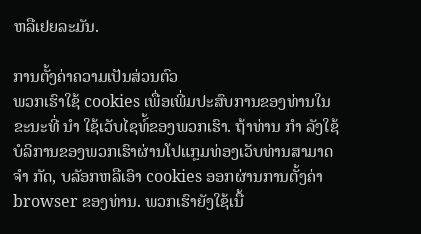ຫລືເຢຍລະມັນ.

ການຕັ້ງຄ່າຄວາມເປັນສ່ວນຕົວ
ພວກເຮົາໃຊ້ cookies ເພື່ອເພີ່ມປະສົບການຂອງທ່ານໃນຂະນະທີ່ ນຳ ໃຊ້ເວັບໄຊທ໌້ຂອງພວກເຮົາ. ຖ້າທ່ານ ກຳ ລັງໃຊ້ບໍລິການຂອງພວກເຮົາຜ່ານໂປແກຼມທ່ອງເວັບທ່ານສາມາດ ຈຳ ກັດ, ບລັອກຫລືເອົາ cookies ອອກຜ່ານການຕັ້ງຄ່າ browser ຂອງທ່ານ. ພວກເຮົາຍັງໃຊ້ເນື້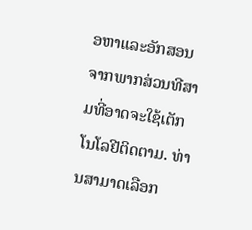ອຫາແລະອັກສອນຈາກພາກສ່ວນທີສາມທີ່ອາດຈະໃຊ້ເຕັກໂນໂລຢີຕິດຕາມ. ທ່ານສາມາດເລືອກ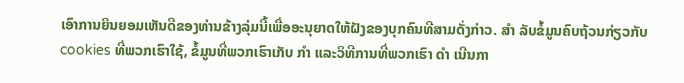ເອົາການຍິນຍອມເຫັນດີຂອງທ່ານຂ້າງລຸ່ມນີ້ເພື່ອອະນຸຍາດໃຫ້ຝັງຂອງບຸກຄົນທີສາມດັ່ງກ່າວ. ສຳ ລັບຂໍ້ມູນຄົບຖ້ວນກ່ຽວກັບ cookies ທີ່ພວກເຮົາໃຊ້, ຂໍ້ມູນທີ່ພວກເຮົາເກັບ ກຳ ແລະວິທີການທີ່ພວກເຮົາ ດຳ ເນີນກາ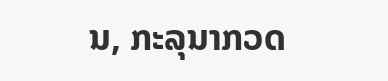ນ, ກະລຸນາກວດ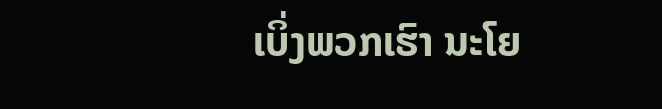ເບິ່ງພວກເຮົາ ນະໂຍ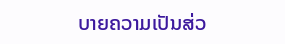ບາຍຄວາມເປັນສ່ວ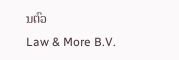ນຕົວ
Law & More B.V.